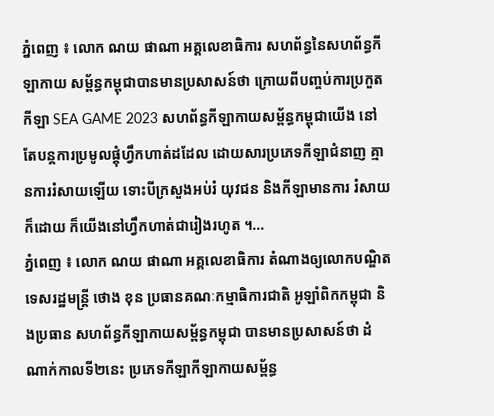ភ្នំពេញ ៖ លោក ណយ ផាណា អគ្គលេខាធិការ សហព័ន្ធនៃសហព័ន្ធកីឡាកាយ សម្ព័ន្ធកម្ពុជាបានមានប្រសាសន៍ថា ក្រោយពីបញ្ចប់ការប្រកួតកីឡា SEA GAME 2023 សហព័ន្ធកីឡាកាយសម្ព័ន្ធកម្ពុជាយើង នៅតែបន្តការប្រមូលផ្តុំហ្វឹកហាត់ដដែល ដោយសារប្រភេទកីឡាជំនាញ គ្មានការរំសាយឡើយ ទោះបីក្រសួងអប់រំ យុវជន និងកីឡាមានការ រំសាយក៏ដោយ ក៏យើងនៅហ្វឹកហាត់ជារៀងរហូត ។...
ភ្នំពេញ ៖ លោក ណយ ផាណា អគ្គលេខាធិការ តំណាងឲ្យលោកបណ្ឌិតទេសរដ្ឋមន្ត្រី ថោង ខុន ប្រធានគណៈកម្មាធិការជាតិ អូឡាំពិកកម្ពុជា និងប្រធាន សហព័ន្ធកីឡាកាយសម្ព័ន្ធកម្ពុជា បានមានប្រសាសន៍ថា ដំណាក់កាលទី២នេះ ប្រភេទកីឡាកីឡាកាយសម្ព័ន្ធ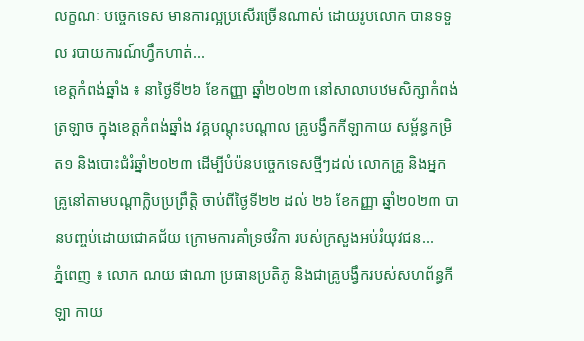លក្ខណៈ បច្ចេកទេស មានការល្អប្រសើរច្រើនណាស់ ដោយរូបលោក បានទទួល របាយការណ៍ហ្វឹកហាត់...
ខេត្តកំពង់ឆ្នាំង ៖ នាថ្ងៃទី២៦ ខែកញ្ញា ឆ្នាំ២០២៣ នៅសាលាបឋមសិក្សាកំពង់ត្រឡាច ក្នុងខេត្តកំពង់ឆ្នាំង វគ្គបណ្តុះបណ្តាល គ្រូបង្វឹកកីឡាកាយ សម្ព័ន្ធកម្រិត១ និងបោះជំរំឆ្នាំ២០២៣ ដើម្បីបំប៉នបច្ចេកទេសថ្មីៗដល់ លោកគ្រូ និងអ្នកគ្រូនៅតាមបណ្តាក្លិបប្រព្រឹត្តិ ចាប់ពីថ្ងៃទី២២ ដល់ ២៦ ខែកញ្ញា ឆ្នាំ២០២៣ បានបញ្ចប់ដោយជោគជ័យ ក្រោមការគាំទ្រថវិកា របស់ក្រសួងអប់រំយុវជន...
ភ្នំពេញ ៖ លោក ណយ ផាណា ប្រធានប្រតិភូ និងជាគ្រូបង្វឹករបស់សហព័ន្ធកីឡា កាយ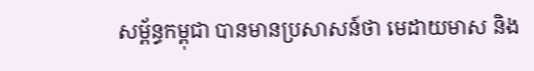សម្ព័ន្ធកម្ពុជា បានមានប្រសាសន៍ថា មេដាយមាស និង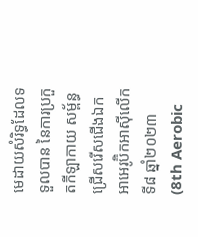មេដាយសំរិទ្ធដែលទទួលបាន នៃការប្រកួតកីឡាកាយ សម្ព័ន្ធជ្រើសរើសជើងឯក អាអេរូប៊ិកអាស៊ីលើកទី៨ ឆ្នាំ២០២៣ (8th Aerobic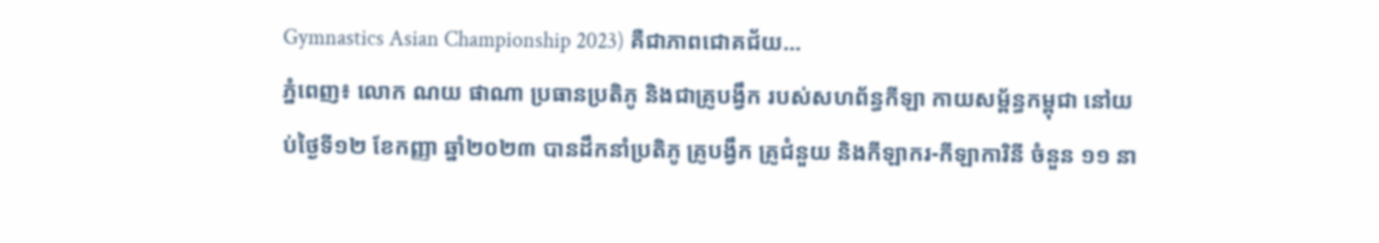Gymnastics Asian Championship 2023) គឺជាភាពជោគជ័យ...
ភ្នំពេញ៖ លោក ណយ ផាណា ប្រធានប្រតិភូ និងជាគ្រូបង្វឹក របស់សហព័ន្ធកីឡា កាយសម្ព័ន្ធកម្ពុជា នៅយប់ថ្ងៃទី១២ ខែកញ្ញា ឆ្នាំ២០២៣ បានដឹកនាំប្រតិភូ គ្រូបង្វឹក គ្រូជំនួយ និងកីឡាករ-កីឡាការិនី ចំនួន ១១ នា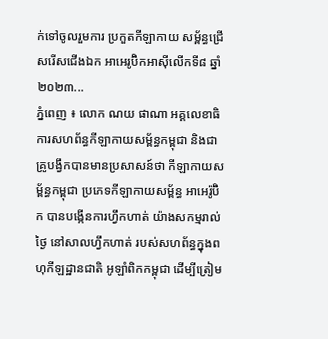ក់ទៅចូលរួមការ ប្រកួតកីឡាកាយ សម្ព័ន្ធជ្រើសរើសជើងឯក អាអេរូប៊ិកអាស៊ីលើកទី៨ ឆ្នាំ២០២៣...
ភ្នំពេញ ៖ លោក ណយ ផាណា អគ្គលេខាធិការសហព័ន្ធកីឡាកាយសម្ព័ន្ធកម្ពុជា និងជាគ្រូបង្វឹកបានមានប្រសាសន៍ថា កីឡាកាយសម្ព័ន្ធកម្ពុជា ប្រភេទកីឡាកាយសម្ព័ន្ធ អាអេរ៉ូប៊ិក បានបង្កើនការហ្វឹកហាត់ យ៉ាងសកម្មរាល់ថ្ងៃ នៅសាលហ្វឹកហាត់ របស់សហព័ន្ធក្នុងពហុកីឡដ្ឋានជាតិ អូឡាំពិកកម្ពុជា ដើម្បីត្រៀម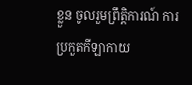ខ្លួន ចូលរួមព្រឹត្តិការណ៍ ការប្រកួតកីឡាកាយ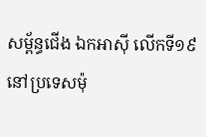សម្ព័ន្ធជើង ឯកអាស៊ី លើកទី១៩ នៅប្រទេសម៉ុ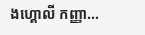ងហ្គោលី កញ្ញា...